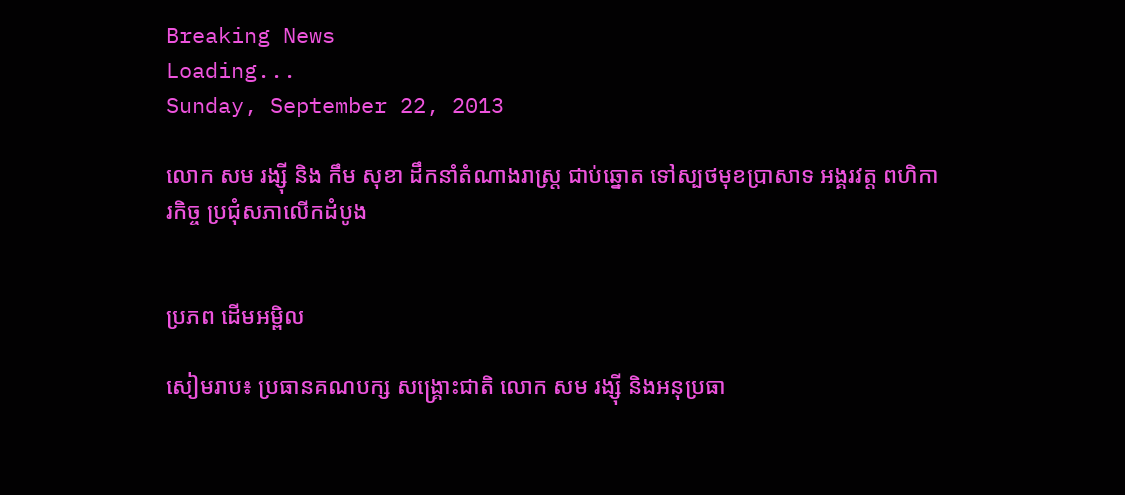Breaking News
Loading...
Sunday, September 22, 2013

លោក សម រង្ស៊ី និង កឹម សុខា ដឹកនាំតំណាងរាស្រ្ត ជាប់ឆ្នោត ទៅស្បថមុខប្រាសាទ អង្គរវត្ត ពហិការកិច្ច ប្រជុំសភាលើកដំបូង


ប្រភព ដើមអម្ពិល

សៀមរាប៖ ប្រធានគណបក្ស សង្គ្រោះជាតិ លោក សម រង្ស៊ី និងអនុប្រធា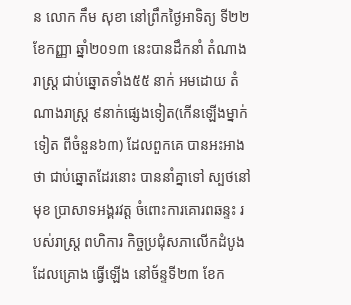ន លោក កឹម សុខា នៅព្រឹកថ្ងៃអាទិត្យ ទី២២ ខែកញ្ញា ឆ្នាំ២០១៣ នេះបានដឹកនាំ តំណាងរាស្រ្ត ជាប់ឆ្នោតទាំង៥៥ នាក់ អមដោយ តំណាងរាស្រ្ត ៩នាក់ផ្សេងទៀត(កើនឡើងម្នាក់ទៀត ពីចំនួន៦៣) ដែលពួកគេ បានអះអាងថា ជាប់ឆ្នោតដែរនោះ បាននាំគ្នាទៅ ស្បថនៅមុខ ប្រាសាទអង្គរវត្ត ចំពោះការគោរពឆន្ទះ របស់រាស្រ្ត ពហិការ កិច្ចប្រជុំសភាលើកដំបូង ដែលគ្រោង ធ្វើឡើង នៅច័ន្ទទី២៣ ខែក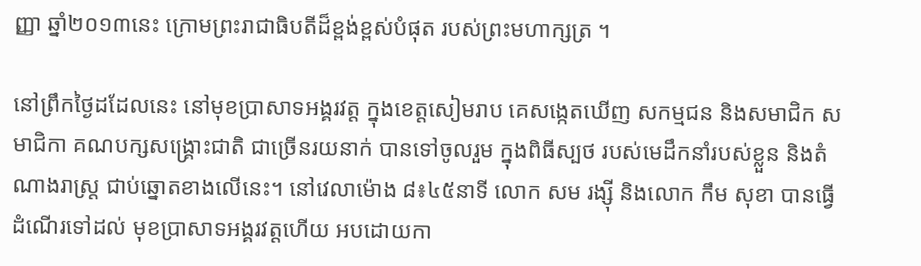ញ្ញា ឆ្នាំ២០១៣នេះ ក្រោមព្រះរាជាធិបតីដ៏ខ្ពង់ខ្ពស់បំផុត របស់ព្រះមហាក្សត្រ ។

នៅព្រឹកថ្ងៃដដែលនេះ នៅមុខប្រាសាទអង្គរវត្ត ក្នុងខេត្តសៀមរាប គេសង្កេតឃើញ សកម្មជន និងសមាជិក សមាជិកា គណបក្សសង្គ្រោះជាតិ ជាច្រើនរយនាក់ បានទៅចូលរួម ក្នុងពិធីស្បថ របស់មេដឹកនាំរបស់ខ្លួន និងតំណាងរាស្រ្ត ជាប់ឆ្នោតខាងលើនេះ។ នៅវេលាម៉ោង ៨៖៤៥នាទី លោក សម រង្ស៊ី និងលោក កឹម សុខា បានធ្វើដំណើរទៅដល់ មុខប្រាសាទអង្គរវត្តហើយ អបដោយកា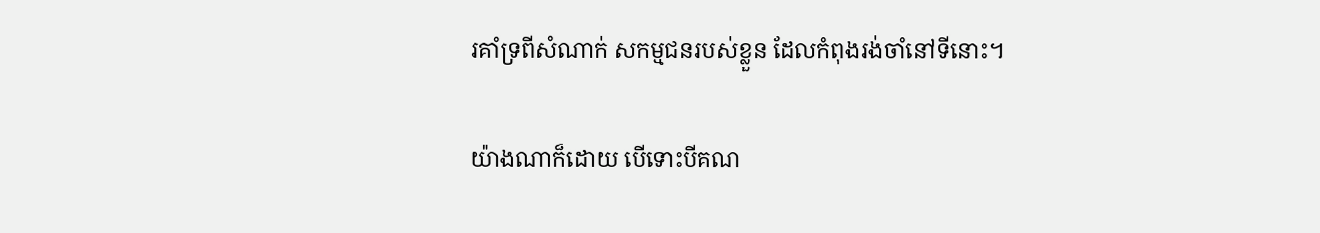រគាំទ្រពីសំណាក់ សកម្មជនរបស់ខ្លួន ដែលកំពុងរង់ចាំនៅទីនោះ។

យ៉ាងណាក៏ដោយ បើទោះបីគណ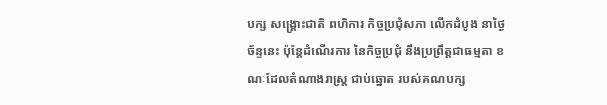បក្ស សង្គ្រោះជាតិ ពហិការ កិច្ចប្រជុំសភា លើកដំបូង នាថ្ងៃច័ន្ទនេះ ប៉ុន្តែដំណើរការ នៃកិច្ចប្រជុំ នឹងប្រព្រឹត្តជាធម្មតា ខណៈដែលតំណាងរាស្រ្ត ជាប់ឆ្នោត របស់គណបក្ស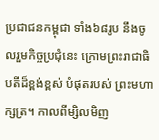ប្រជាជនកម្ពុជា ទាំង៦៨រូប នឹងចូលរួមកិច្ចប្រជុំនេះ ក្រោមព្រះរាជាធិបតីដ៏ខ្ពង់ខ្ពស់ បំផុតរបស់ ព្រះមហាក្សត្រ។ កាលពីម្សិលមិញ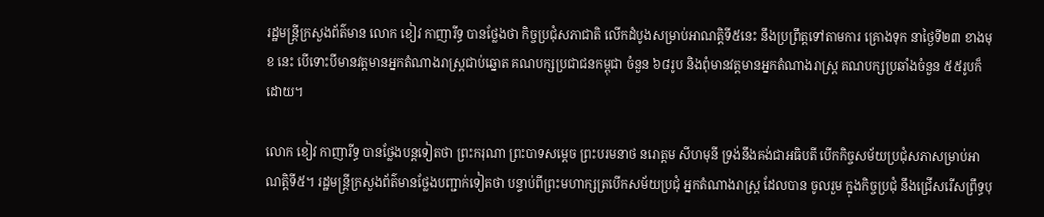រដ្ឋមន្រ្តីក្រសួងព័ត៌មាន លោក ខៀវ កាញារីទ្ធ បានថ្លែងថា កិច្ចប្រជុំសភាជាតិ លើកដំបូងសម្រាប់អាណត្តិទី៥នេះ នឹងប្រព្រឹត្តទៅតាមការ គ្រោងទុក នាថ្ងៃទី២៣ ខាងមុខ នេះ បើទោះបីមានវត្តមានអ្នកតំណាងរាស្រ្តជាប់ឆ្នោត គណបក្សប្រជាជនកម្ពុជា ចំនួន ៦៨រូប និងពុំមានវត្តមានអ្នកតំណាងរាស្រ្ត គណបក្សប្រឆាំងចំនួន ៥៥រូបក៏ដោយ។

លោក ខៀវ កាញារីទ្ធ បានថ្លែងបន្តទៀតថា ព្រះករុណា ព្រះបាទសម្តេច ព្រះបរមនាថ នរោត្តម សីហមុនី ទ្រង់នឹងគង់ជាអធិបតី បើកកិច្ចសម័យប្រជុំសភាសម្រាប់អាណត្តិទី៥។ រដ្ឋមន្រ្តីក្រសួងព័ត៌មានថ្លែងបញ្ជាក់ទៀតថា បន្ទាប់ពីព្រះមហាក្សត្របើកសម័យប្រជុំ អ្នកតំណាងរាស្រ្ត ដែលបាន ចូលរួម ក្នុងកិច្ចប្រជុំ នឹងជ្រើសរើសព្រឹទ្ធបុ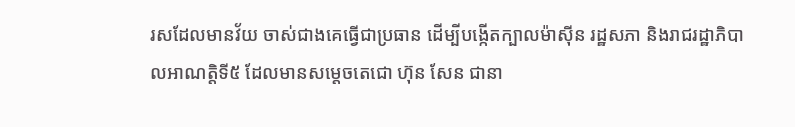រសដែលមានវ័យ ចាស់ជាងគេធ្វើជាប្រធាន ដើម្បីបង្កើតក្បាលម៉ាស៊ីន រដ្ឋសភា និងរាជរដ្ឋាភិបាលអាណត្តិទី៥ ដែលមានសម្តេចតេជោ ហ៊ុន សែន ជានា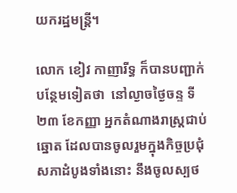យករដ្ឋមន្ត្រី។

លោក ខៀវ កាញារីទ្ធ ក៏បានបញ្ជាក់បន្ថែមទៀតថា  នៅល្ងាចថ្ងៃចន្ទ ទី២៣ ខែកញ្ញា អ្នកតំណាងរាស្រ្តជាប់ឆ្នោត ដែលបានចូលរួមក្នុងកិច្ចប្រជុំសភាដំបូងទាំងនោះ នឹងចូលស្បថ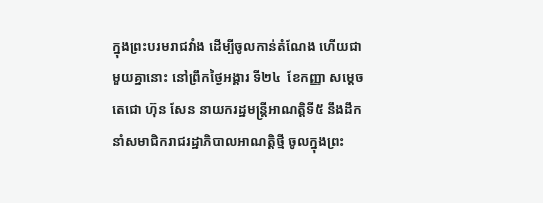ក្នុងព្រះបរមរាជវាំង ដើម្បីចូលកាន់តំណែង ហើយជាមួយគ្នានោះ នៅព្រឹកថ្ងៃអង្គារ ទី២៤  ខែកញ្ញា សម្តេចតេជោ ហ៊ុន សែន នាយករដ្ឋមន្រ្តីអាណត្តិទី៥ នឹងដឹកនាំសមាជិករាជរដ្ឋាភិបាលអាណត្តិថ្មី ចូលក្នុងព្រះ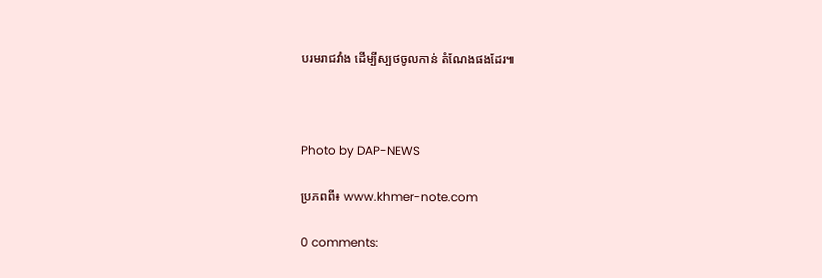បរមរាជវាំង ដើម្បីស្បថចូលកាន់ តំណែងផងដែរ៕



Photo by DAP-NEWS

ប្រភពពី៖ www.khmer-note.com

0 comments: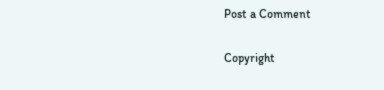Post a Comment

Copyright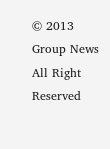© 2013 Group News All Right Reserved